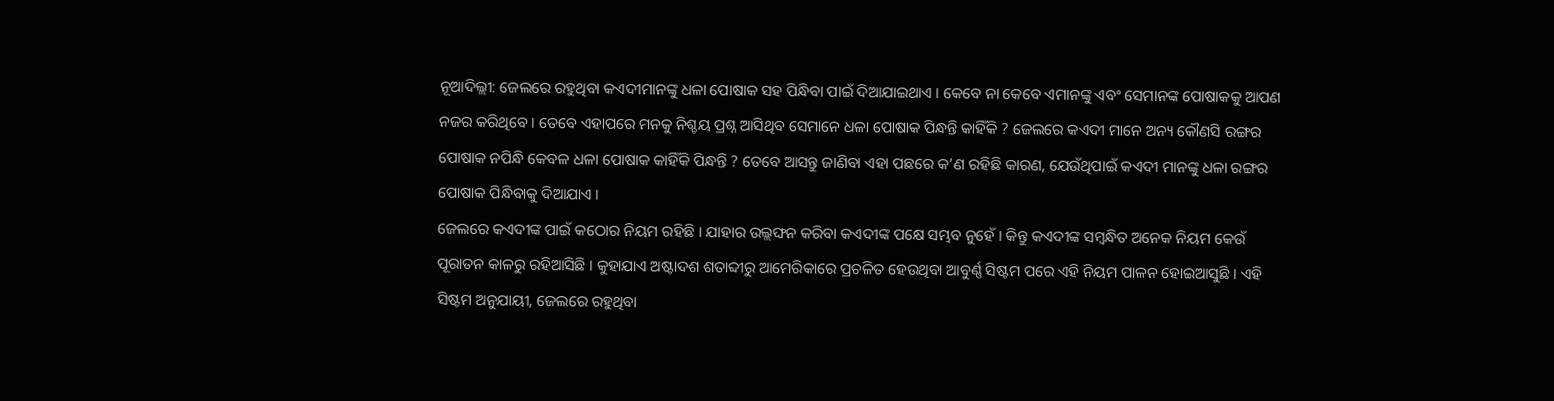ନୂଆଦିଲ୍ଲୀ: ଜେଲରେ ରହୁଥିବା କଏଦୀମାନଙ୍କୁ ଧଳା ପୋଷାକ ସହ ପିନ୍ଧିବା ପାଇଁ ଦିଆଯାଇଥାଏ । କେବେ ନା କେବେ ଏମାନଙ୍କୁ ଏବଂ ସେମାନଙ୍କ ପୋଷାକକୁ ଆପଣ ନଜର କରିଥିବେ । ତେବେ ଏହାପରେ ମନକୁ ନିଶ୍ଚୟ ପ୍ରଶ୍ନ ଆସିଥିବ ସେମାନେ ଧଳା ପୋଷାକ ପିନ୍ଧନ୍ତି କାହିଁକି ? ଜେଲରେ କଏଦୀ ମାନେ ଅନ୍ୟ କୌଣସି ରଙ୍ଗର ପୋଷାକ ନପିନ୍ଧି କେବଳ ଧଳା ପୋଷାକ କାହିଁକି ପିନ୍ଧନ୍ତି ? ତେବେ ଆସନ୍ତୁ ଜାଣିବା ଏହା ପଛରେ କ’ଣ ରହିଛି କାରଣ, ଯେଉଁଥିପାଇଁ କଏଦୀ ମାନଙ୍କୁ ଧଳା ରଙ୍ଗର ପୋଷାକ ପିନ୍ଧିବାକୁ ଦିଆଯାଏ ।
ଜେଲରେ କଏଦୀଙ୍କ ପାଇଁ କଠୋର ନିୟମ ରହିଛି । ଯାହାର ଉଲ୍ଲଙ୍ଘନ କରିବା କଏଦୀଙ୍କ ପକ୍ଷେ ସମ୍ଭବ ନୁହେଁ । କିନ୍ତୁ କଏଦୀଙ୍କ ସମ୍ବନ୍ଧିତ ଅନେକ ନିୟମ କେଉଁ ପୂରାତନ କାଳରୁ ରହିଆସିଛି । କୁହାଯାଏ ଅଷ୍ଟାଦଶ ଶତାବ୍ଦୀରୁ ଆମେରିକାରେ ପ୍ରଚଳିତ ହେଉଥିବା ଆବୁର୍ଣ୍ଣ ସିଷ୍ଟମ ପରେ ଏହି ନିୟମ ପାଳନ ହୋଇଆସୁଛି । ଏହି ସିଷ୍ଟମ ଅନୁଯାୟୀ, ଜେଲରେ ରହୁଥିବା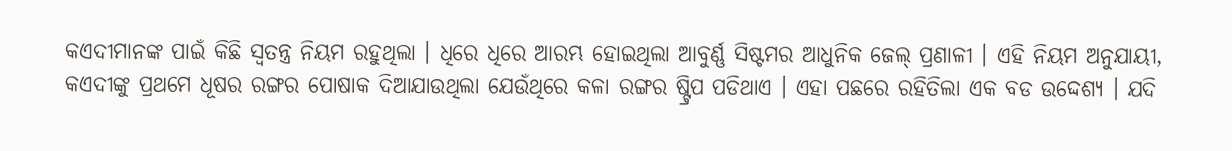କଏଦୀମାନଙ୍କ ପାଇଁ କିଛି ସ୍ୱତନ୍ତ୍ର ନିୟମ ରହୁଥିଲା । ଧିରେ ଧିରେ ଆରମ୍ଭ ହୋଇଥିଲା ଆବୁର୍ଣ୍ଣ ସିଷ୍ଟମର ଆଧୁନିକ ଜେଲ୍ ପ୍ରଣାଳୀ । ଏହି ନିୟମ ଅନୁଯାୟୀ, କଏଦୀଙ୍କୁ ପ୍ରଥମେ ଧୂଷର ରଙ୍ଗର ପୋଷାକ ଦିଆଯାଉଥିଲା ଯେଉଁଥିରେ କଳା ରଙ୍ଗର ଷ୍ଟ୍ରିପ ପଡିଥାଏ । ଏହା ପଛରେ ରହିତିଲା ଏକ ବଡ ଉଦ୍ଦେଶ୍ୟ । ଯଦି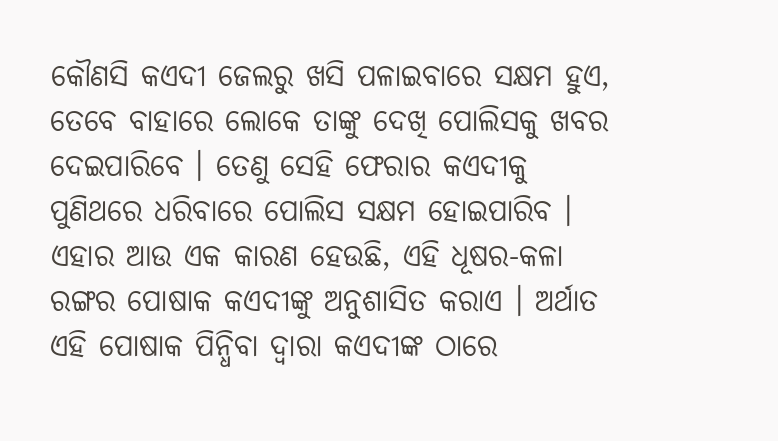କୌଣସି କଏଦୀ ଜେଲରୁ ଖସି ପଳାଇବାରେ ସକ୍ଷମ ହୁଏ, ତେବେ ବାହାରେ ଲୋକେ ତାଙ୍କୁ ଦେଖି ପୋଲିସକୁ ଖବର ଦେଇପାରିବେ । ତେଣୁ ସେହି ଫେରାର କଏଦୀକୁ ପୁଣିଥରେ ଧରିବାରେ ପୋଲିସ ସକ୍ଷମ ହୋଇପାରିବ । ଏହାର ଆଉ ଏକ କାରଣ ହେଉଛି, ଏହି ଧୂଷର-କଳା ରଙ୍ଗର ପୋଷାକ କଏଦୀଙ୍କୁ ଅନୁଶାସିତ କରାଏ । ଅର୍ଥାତ ଏହି ପୋଷାକ ପିନ୍ଧିବା ଦ୍ୱାରା କଏଦୀଙ୍କ ଠାରେ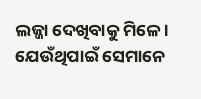ଲଜ୍ଜା ଦେଖିବାକୁ ମିଳେ । ଯେଉଁଥିପାଇଁ ସେମାନେ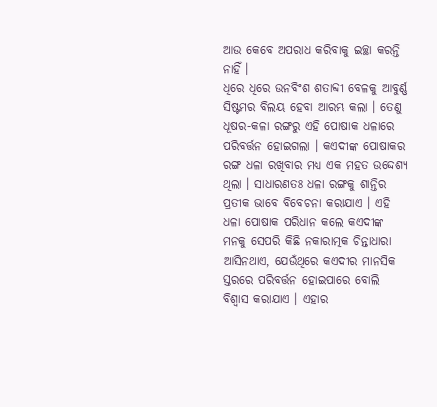ଆଉ କେବେ ଅପରାଧ କରିବାକୁ ଇଚ୍ଛା କରନ୍ତି ନାହିଁ ।
ଧିରେ ଧିରେ ଉନବିଂଶ ଶତାବ୍ଦୀ ବେଳକୁ ଆବୁର୍ଣ୍ଣ ସିଷ୍ଟମର ବିଲୟ ହେବା ଆରମ୍ଭ କଲା । ତେଣୁ ଧୂଷର-କଳା ରଙ୍ଗରୁ ଏହି ପୋଷାକ ଧଳାରେ ପରିବର୍ତ୍ତନ ହୋଇଗଲା । କଏଦୀଙ୍କ ପୋଷାକର ରଙ୍ଗ ଧଳା ରଖିବାର ମଧ୍ୟ ଏକ ମହତ ଉଦ୍ଦେଶ୍ୟ ଥିଲା । ସାଧାରଣତଃ ଧଳା ରଙ୍ଗକୁ ଶାନ୍ତିର ପ୍ରତୀକ ଭାବେ ବିବେଚନା କରାଯାଏ । ଏହି ଧଳା ପୋଷାକ ପରିଧାନ କଲେ କଏଦୀଙ୍କ ମନକୁ ସେପରି କିଛି ନକାରାତ୍ମକ ଚିନ୍ତାଧାରା ଆସିନଥାଏ, ଯେଉଁଥିରେ କଏଦୀର ମାନସିକ ସ୍ତରରେ ପରିବର୍ତ୍ତନ ହୋଇପାରେ ବୋଲି ବିଶ୍ୱାସ କରାଯାଏ । ଏହାର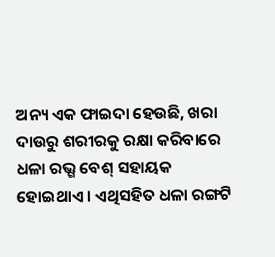ଅନ୍ୟ ଏକ ଫାଇଦା ହେଉଛି, ଖରା ଦାଉରୁ ଶରୀରକୁ ରକ୍ଷା କରିବାରେ ଧଳା ରଭ୍ଗ ବେଶ୍ ସହାୟକ ହୋଇଥାଏ । ଏଥିସହିତ ଧଳା ରଙ୍ଗଟି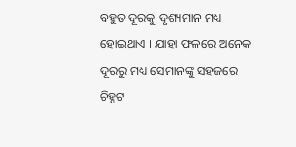ବହୁତ ଦୂରକୁ ଦୃଶ୍ୟମାନ ମଧ୍ୟ ହୋଇଥାଏ । ଯାହା ଫଳରେ ଅନେକ ଦୂରରୁ ମଧ୍ୟ ସେମାନଙ୍କୁ ସହଜରେ ଚିହ୍ନଟ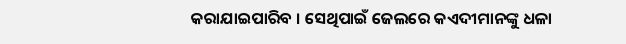କରାଯାଇପାରିବ । ସେଥିପାଇଁ ଜେଲରେ କଏଦୀମାନଙ୍କୁ ଧଳା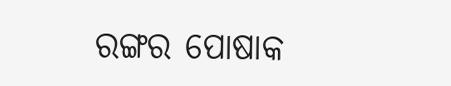ରଙ୍ଗର ପୋଷାକ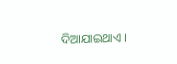ଦିଆଯାଇଥାଏ ।